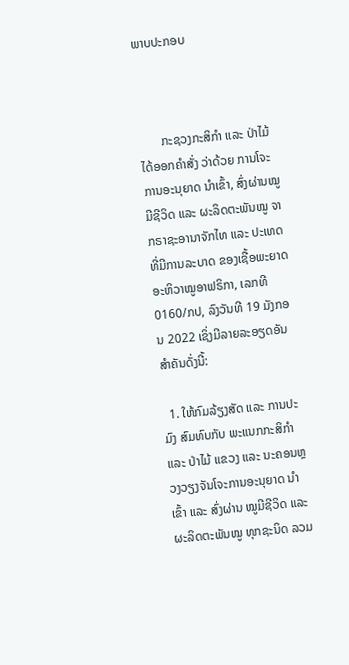ພາບປະກອບ



       ກະຊວງກະສິກໍາ ແລະ ປ່າໄມ້ ໄດ້ອອກຄໍາສັ່ງ ວ່າດ້ວຍ ການໂຈະ ການອະນຸຍາດ ນໍາເຂົ້າ, ສົ່ງຜ່ານໝູມີຊີວິດ ແລະ ຜະລິດຕະພັນໝູ ຈາກຣາຊະອານາຈັກໄທ ແລະ ປະເທດທີ່ມີການລະບາດ ຂອງເຊື້ອພະຍາດອະຫິວາໝູອາຟຣິກາ, ເລກທີ 0160/ກປ, ລົງວັນທີ 19 ມັງກອນ 2022 ເຊິ່ງມີລາຍລະອຽດອັນສໍາຄັນດັ່ງນີ້:

  1. ໃຫ້ກົມລ້ຽງສັດ ແລະ ການປະມົງ ສົມທົບກັບ ພະແນກກະສິກໍາ ແລະ ປ່າໄມ້ ແຂວງ ແລະ ນະຄອນຫຼວງວຽງຈັນໂຈະການອະນຸຍາດ ນໍາເຂົ້າ ແລະ ສົ່ງຜ່ານ ໝູມີຊີວິດ ແລະ ຜະລິດຕະພັນໝູ ທຸກຊະນິດ ລວມ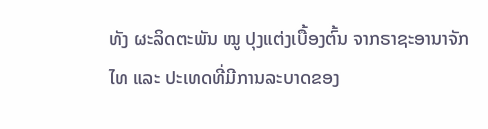ທັງ ຜະລິດຕະພັນ ໝູ ປຸງແຕ່ງເບື້ອງຕົ້ນ ຈາກຣາຊະອານາຈັກໄທ ແລະ ປະເທດທີ່ມີການລະບາດຂອງ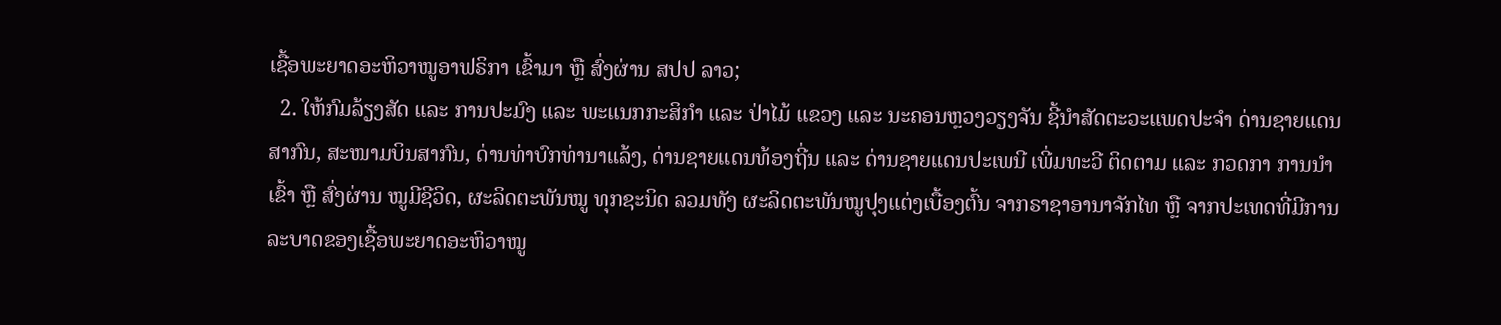ເຊື້ອພະຍາດອະຫິວາໝູອາຟຣິກາ ເຂົ້າມາ ຫຼື ສົ່ງຜ່ານ ສປປ ລາວ;
  2. ໃຫ້ກົມລ້ຽງສັດ ແລະ ການປະມົງ ແລະ ພະແນກກະສິກໍາ ແລະ ປ່າໄມ້ ແຂວງ ແລະ ນະຄອນຫຼວງວຽງຈັນ ຊີ້ນໍາສັດຕະວະແພດປະຈໍາ ດ່ານຊາຍແດນສາກົນ, ສະໜາມບິນສາກົນ, ດ່ານທ່າບົກທ່ານາແລ້ງ, ດ່ານຊາຍແດນທ້ອງຖີ່ນ ແລະ ດ່ານຊາຍແດນປະເພນີ ເພີ່ມທະວີ ຕິດຕາມ ແລະ ກວດກາ ການນໍາເຂົ້າ ຫຼື ສົ່ງຜ່ານ ໝູມີຊີວິດ, ຜະລິດຕະພັນໝູ ທຸກຊະນິດ ລວມທັງ ຜະລິດຕະພັນໝູປຸງແຕ່ງເບື້ອງຕົ້ນ ຈາກຣາຊາອານາຈັກໄທ ຫຼື ຈາກປະເທດທີ່ມີການລະບາດຂອງເຊື້ອພະຍາດອະຫິວາໝູ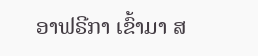ອາຟຣີກາ ເຂົ້າມາ ສ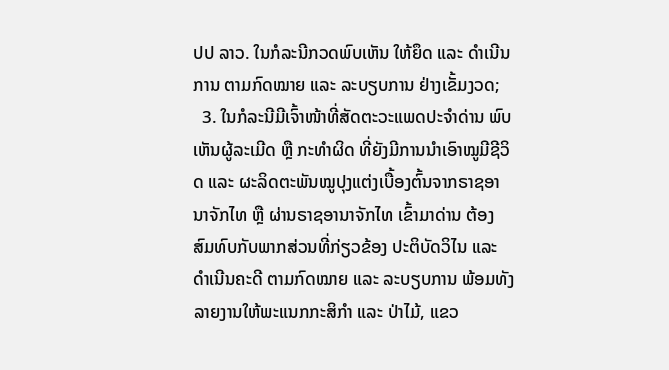ປປ ລາວ. ໃນກໍລະນີກວດພົບເຫັນ ໃຫ້ຍຶດ ແລະ ດໍາເນີນການ ຕາມກົດໝາຍ ແລະ ລະບຽບການ ຢ່າງເຂັ້ມງວດ;
  3. ໃນກໍລະນີມີເຈົ້າໜ້າທີ່ສັດຕະວະແພດປະຈໍາດ່ານ ພົບເຫັນຜູ້ລະເມີດ ຫຼື ກະທໍາຜິດ ທີ່ຍັງມີການນໍາເອົາໝູມີຊີວິດ ແລະ ຜະລິດຕະພັນໝູປຸງແຕ່ງເບື້ອງຕົ້ນຈາກຣາຊອານາຈັກໄທ ຫຼື ຜ່ານຣາຊອານາຈັກໄທ ເຂົ້າມາດ່ານ ຕ້ອງສົມທົບກັບພາກສ່ວນທີ່ກ່ຽວຂ້ອງ ປະຕິບັດວິໄນ ແລະ ດໍາເນີນຄະດີ ຕາມກົດໝາຍ ແລະ ລະບຽບການ ພ້ອມທັງລາຍງານໃຫ້ພະແນກກະສິກໍາ ແລະ ປ່າໄມ້, ແຂວ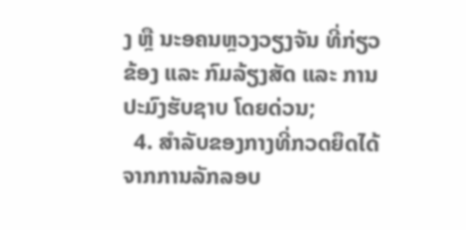ງ ຫຼື ນະອຄນຫຼວງວຽງຈັນ ທີ່ກ່ຽວຂ້ອງ ແລະ ກົມລ້ຽງສັດ ແລະ ການປະມົງຮັບຊາບ ໂດຍດ່ວນ;
  4. ສໍາລັບຂອງກາງທີ່ກວດຍຶດໄດ້ຈາກການລັກລອບ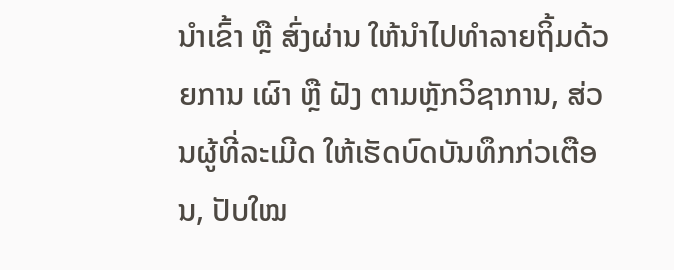ນໍາເຂົ້າ ຫຼື ສົ່ງຜ່ານ ໃຫ້ນໍາໄປທໍາລາຍຖິ້ມດ້ວຍການ ເຜົາ ຫຼື ຝັງ ຕາມຫຼັກວິຊາການ, ສ່ວນຜູ້ທີ່ລະເມີດ ໃຫ້ເຮັດບົດບັນທຶກກ່ວເຕືອນ, ປັບໃໝ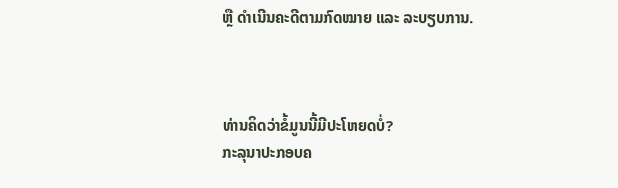ຫຼື ດໍາເນີນຄະດີຕາມກົດໝາຍ ແລະ ລະບຽບການ.



ທ່ານຄິດວ່າຂໍ້ມູນນີ້ມີປະໂຫຍດບໍ່?
ກະລຸນາປະກອບຄ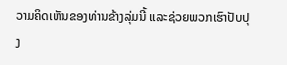ວາມຄິດເຫັນຂອງທ່ານຂ້າງລຸ່ມນີ້ ແລະຊ່ວຍພວກເຮົາປັບປຸງ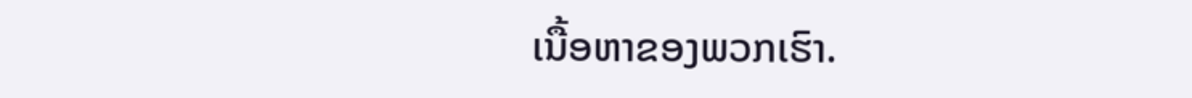ເນື້ອຫາຂອງພວກເຮົາ.